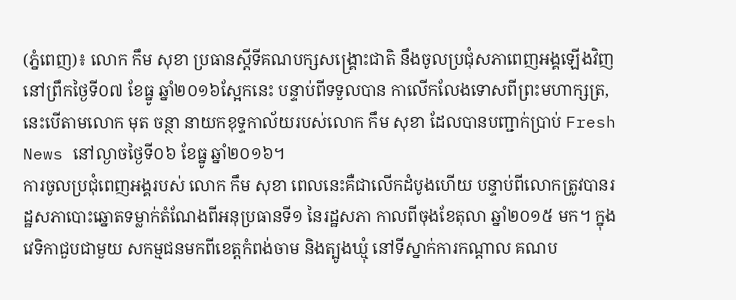(ភ្នំពេញ)៖ លោក កឹម សុខា ប្រធានស្តីទីគណបក្សសង្រ្គោះជាតិ នឹងចូលប្រជុំសភាពេញអង្គឡើងវិញ នៅព្រឹកថ្ងៃទី០៧ ខែធ្នូ ឆ្នាំ២០១៦ស្អែកនេះ បន្ទាប់ពីទទួលបាន កាលើកលែងទោសពីព្រះមហាក្សត្រ, នេះបើតាមលោក មុត ចន្ថា នាយកខុទ្ទកាល័យរបស់លោក កឹម សុខា ដែលបានបញ្ជាក់ប្រាប់ Fresh News នៅល្ងាចថ្ងៃទី០៦ ខែធ្នូ ឆ្នាំ២០១៦។
ការចូលប្រជុំពេញអង្គរបស់ លោក កឹម សុខា ពេលនេះគឺជាលើកដំបូងហើយ បន្ទាប់ពីលោកត្រូវបានរដ្ឋសភាបោះឆ្នោតទម្លាក់តំណែងពីអនុប្រធានទី១ នៃរដ្ឋសភា កាលពីចុងខែតុលា ឆ្នាំ២០១៥ មក។ ក្នុងវេទិកាជួបជាមួយ សកម្មជនមកពីខេត្តកំពង់ចាម និងត្បូងឃ្មុំ នៅទីស្នាក់ការកណ្តាល គណប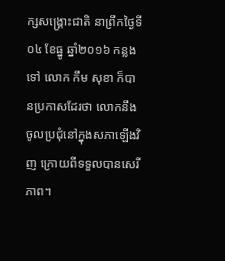ក្សសង្រ្គោះជាតិ នាព្រឹកថ្ងៃទី០៤ ខែធ្នូ ឆ្នាំ២០១៦ កន្លងទៅ លោក កឹម សុខា ក៏បានប្រកាសដែរថា លោកនឹងចូលប្រជុំនៅក្នុងសភាឡើងវិញ ក្រោយពីទទួលបានសេរីភាព។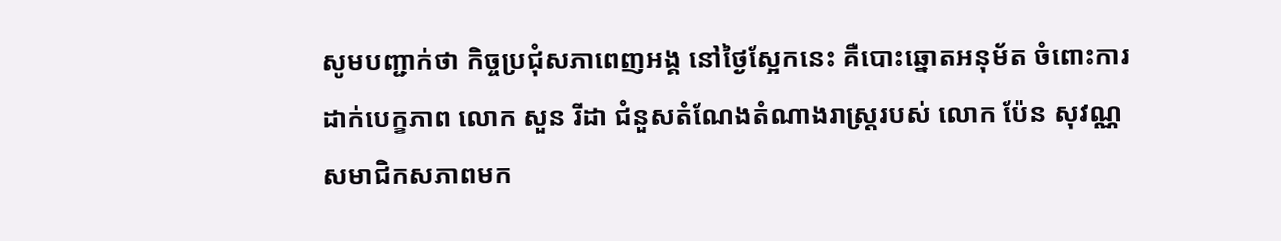សូមបញ្ជាក់ថា កិច្ចប្រជុំសភាពេញអង្គ នៅថ្ងៃស្អែកនេះ គឺបោះឆ្នោតអនុម័ត ចំពោះការដាក់បេក្ខភាព លោក សួន រីដា ជំនួសតំណែងតំណាងរាស្រ្តរបស់ លោក ប៉ែន សុវណ្ណ សមាជិកសភាពមក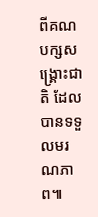ពីគណបក្សសង្រ្គោះជាតិ ដែលបានទទួលមរណភាព៕